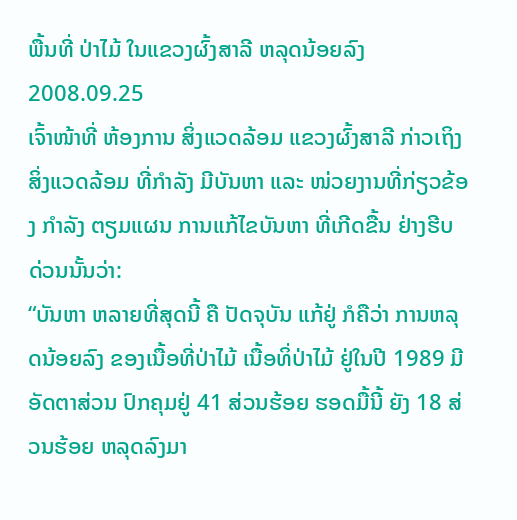ພື້ນທີ່ ປ່າໄມ້ ໃນແຂວງຜົ້ງສາລີ ຫລຸດນ້ອຍລົງ
2008.09.25
ເຈົ້າໜ້າທີ່ ຫ້ອງການ ສິ່ງແວດລ້ອມ ແຂວງຜົ້ງສາລີ ກ່າວເຖິງ ສິ່ງແວດລ້ອມ ທີ່ກຳລັງ ມີບັນຫາ ແລະ ໜ່ວຍງານທີ່ກ່ຽວຂ້ອງ ກຳລັງ ຕຽມແຜນ ການແກ້ໄຂບັນຫາ ທີ່ເກີດຂື້ນ ຢ່າງຮີບ ດ່ວນນັ້ນວ່າ:
“ບັນຫາ ຫລາຍທີ່ສຸດນີ້ ຄື ປັດຈຸບັນ ແກ້ຢູ່ ກໍຄືວ່າ ການຫລຸດນ້ອຍລົງ ຂອງເນື້ອທີ່ປ່າໄມ້ ເນື້ອທິ່ປ່າໄມ້ ຢູ່ໃນປີ 1989 ມີອັດຕາສ່ວນ ປົກຄຸມຢູ່ 41 ສ່ວນຮ້ອຍ ຮອດມື້ນີ້ ຍັງ 18 ສ່ວນຮ້ອຍ ຫລຸດລົງມາ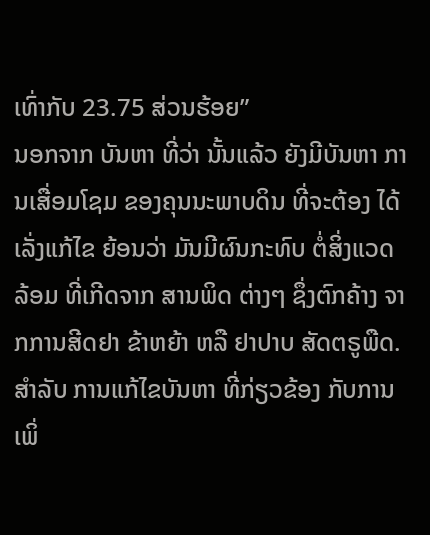ເທົ່າກັບ 23.75 ສ່ວນຮ້ອຍ”
ນອກຈາກ ບັນຫາ ທີ່ວ່າ ນັ້ນແລ້ວ ຍັງມີບັນຫາ ການເສື່ອມໂຊມ ຂອງຄຸນນະພາບດິນ ທີ່ຈະຕ້ອງ ໄດ້ເລັ່ງແກ້ໄຂ ຍ້ອນວ່າ ມັນມີຜົນກະທົບ ຕໍ່ສິ່ງແວດລ້ອມ ທີ່ເກີດຈາກ ສານພິດ ຕ່າງໆ ຊຶ່ງຕົກຄ້າງ ຈາກການສີດຢາ ຂ້າຫຍ້າ ຫລື ຢາປາບ ສັດຕຣູພືດ.
ສຳລັບ ການແກ້ໄຂບັນຫາ ທີ່ກ່ຽວຂ້ອງ ກັບການເພິ່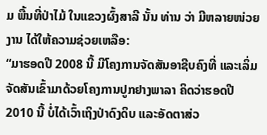ມ ພື້ນທີ່ປ່າໄມ້ ໃນແຂວງຜົ້ງສາລີ ນັ້ນ ທ່ານ ວ່າ ມີຫລາຍໜ່ວຍງານ ໄດ້ໃຫ້ຄວາມຊ່ວຍເຫລືອ:
“ມາຮອດປີ 2008 ນີ້ ມີໂຄງການຈັດສັນອາຊີບຄົງທີ່ ແລະເລິ່ມຈັດສັນເຂົ້າມາດ້ວຍໂຄງການປູກຢາງພາລາ ຄິດວ່າຮອດປີ 2010 ນີ້ ບໍ່ໄດ້ເວົ້າເຖິງປ່າດົງດິບ ແລະອັດຕາສ່ວ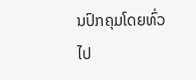ນປົກຄຸມໂດຍທົ່ວໄປ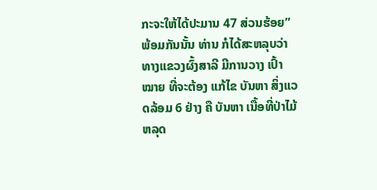ກະຈະໃຫ້ໄດ້ປະມານ 47 ສ່ວນຮ້ອຍ”
ພ້ອມກັນນັ້ນ ທ່ານ ກໍໄດ້ສະຫລຸບວ່າ ທາງແຂວງຜົ້ງສາລີ ມີການວາງ ເປົ້າໝາຍ ທີ່ຈະຕ້ອງ ແກ້ໄຂ ບັນຫາ ສິ່ງແວດລ້ອມ 6 ຢ່າງ ຄື ບັນຫາ ເນື້ອທີ່ປ່າໄມ້ ຫລຸດ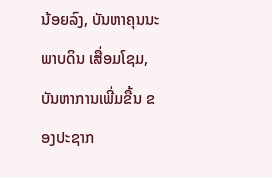ນ້ອຍລົງ, ບັນຫາຄຸນນະພາບດິນ ເສື່ອມໂຊມ, ບັນຫາການເພີ່ມຂື້ນ ຂອງປະຊາກ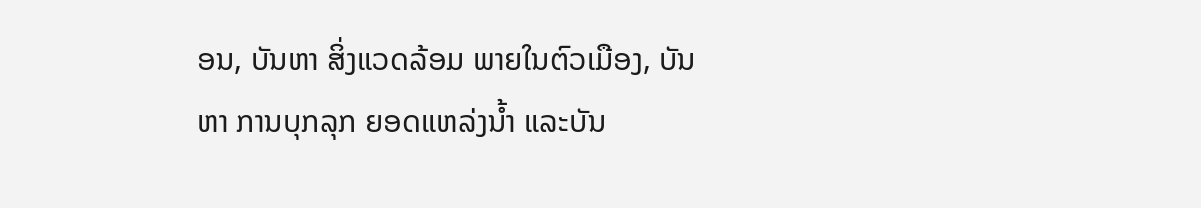ອນ, ບັນຫາ ສິ່ງແວດລ້ອມ ພາຍໃນຕົວເມືອງ, ບັນຫາ ການບຸກລຸກ ຍອດແຫລ່ງນ້ຳ ແລະບັນ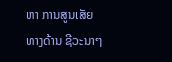ຫາ ການສູນເສັຍ ທາງດ້ານ ຊີວະນາໆ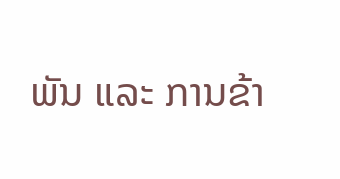ພັນ ແລະ ການຂ້າ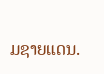ມຊາຍແດນ.